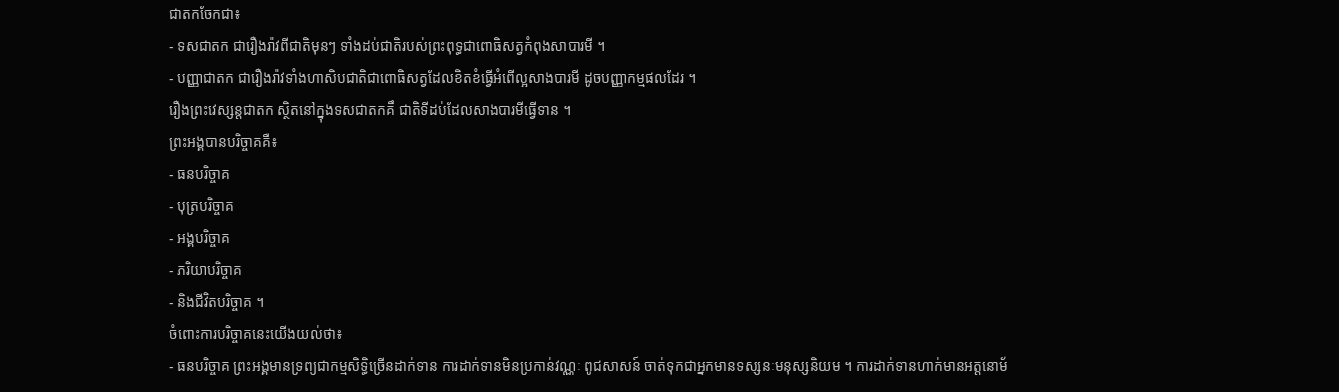ជាតកចែកជា៖
- ទសជាតក ជារឿងរ៉ាវពីជាតិមុនៗ ទាំងដប់ជាតិរបស់ព្រះពុទ្ធជាពោធិសត្វកំពុងសាបារមី ។
- បញ្ញាជាតក ជារឿងរ៉ាវទាំងហាសិបជាតិជាពោធិសត្វដែលខិតខំធ្វើអំពើល្អសាងបារមី ដូចបញ្ញាកម្មផលដែរ ។
រឿងព្រះវេស្សន្តជាតក ស្ថិតនៅក្នុងទសជាតកគឹ ជាតិទីដប់ដែលសាងបារមីធ្វើទាន ។
ព្រះអង្គបានបរិច្ចាគគឺ៖
- ធនបរិច្ចាគ
- បុត្របរិច្ចាគ
- អង្គបរិច្ចាគ
- ភរិយាបរិច្ចាគ
- និងជីវិតបរិច្ចាគ ។
ចំពោះការបរិច្ចាគនេះយើងយល់ថា៖
- ធនបរិច្ចាគ ព្រះអង្គមានទ្រព្យជាកម្មសិទ្ធិច្រើនដាក់ទាន ការដាក់ទានមិនប្រកាន់វណ្ណៈ ពូជសាសន៍ ចាត់ទុកជាអ្នកមានទស្សនៈមនុស្សនិយម ។ ការដាក់ទានហាក់មានអត្តនោម័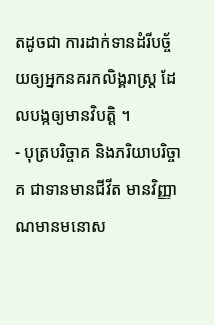តដូចជា ការដាក់ទានដំរីបច្ច័យឲ្យអ្នកនគរកលិង្គរាស្រ្ត ដែលបង្កឲ្យមានវិបត្តិ ។
- បុត្របរិច្ចាគ និងភរិយាបរិច្ចាគ ជាទានមានជីវីត មានវិញ្ញាណមានមនោស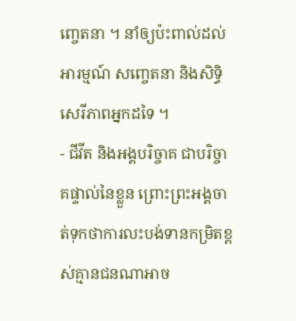ញ្ចេតនា ។ នាំឲ្យប៉ះពាល់ដល់អារម្មណ៍ សញ្ចេតនា និងសិទ្ធិសេរីភាពអ្នកដទៃ ។
- ជីវីត និងអង្គបរិច្ចាគ ជាបរិច្ចាគផ្ទាល់នៃខ្លួន ព្រោះព្រះអង្គចាត់ទុកថាការលះបង់ទានកម្រិតខ្ពស់គ្មានជនណាអាច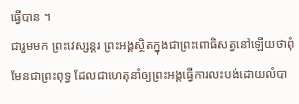ធ្វើបាន ។
ជារួមមក ព្រះវេស្សន្តរ ព្រះអង្គស្ថិតក្នុងជាព្រះពោធិសត្វនៅឡើយថាពុំមែនជាព្រះពុទ្ធ ដែលជាហេតុនាំឲ្យព្រះអង្គធ្វើការលះបង់ដោយលំបា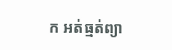ក អត់ធ្មត់ព្យា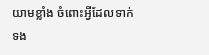យាមខ្លាំង ចំពោះអ្វីដែលទាក់ទង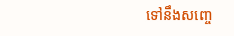ទៅនឹងសញ្ចេ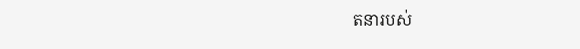តនារបស់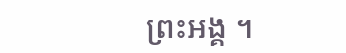ព្រះអង្គ ។